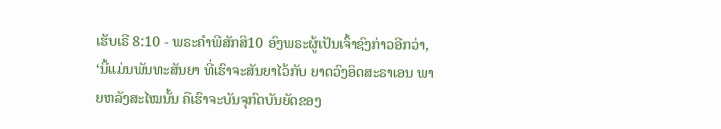ເຮັບເຣີ 8:10 - ພຣະຄຳພີສັກສິ10 ອົງພຣະຜູ້ເປັນເຈົ້າຊົງກ່າວອີກວ່າ, ‘ນີ້ແມ່ນພັນທະສັນຍາ ທີ່ເຮົາຈະສັນຍາໄວ້ກັບ ຍາດວົງອິດສະຣາເອນ ພາຍຫລັງສະໄໝນັ້ນ ຄືເຮົາຈະບັນຈຸກົດບັນຍັດຂອງ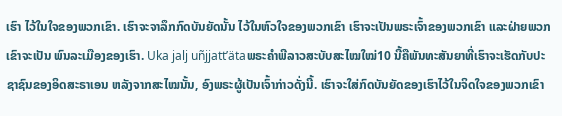ເຮົາ ໄວ້ໃນໃຈຂອງພວກເຂົາ. ເຮົາຈະຈາລຶກກົດບັນຍັດນັ້ນ ໄວ້ໃນຫົວໃຈຂອງພວກເຂົາ ເຮົາຈະເປັນພຣະເຈົ້າຂອງພວກເຂົາ ແລະຝ່າຍພວກເຂົາຈະເປັນ ພົນລະເມືອງຂອງເຮົາ. Uka jalj uñjjattʼätaພຣະຄຳພີລາວສະບັບສະໄໝໃໝ່10 ນີ້ຄືພັນທະສັນຍາທີ່ເຮົາຈະເຮັດກັບປະຊາຊົນຂອງອິດສະຣາເອນ ຫລັງຈາກສະໄໝນັ້ນ, ອົງພຣະຜູ້ເປັນເຈົ້າກ່າວດັ່ງນີ້. ເຮົາຈະໃສ່ກົດບັນຍັດຂອງເຮົາໄວ້ໃນຈິດໃຈຂອງພວກເຂົາ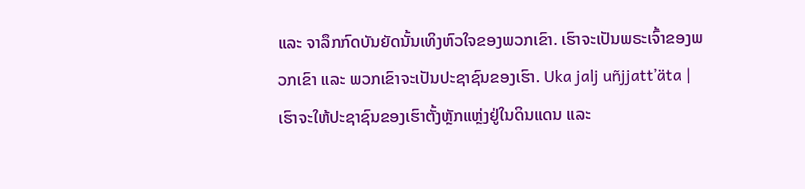ແລະ ຈາລຶກກົດບັນຍັດນັ້ນເທິງຫົວໃຈຂອງພວກເຂົາ. ເຮົາຈະເປັນພຣະເຈົ້າຂອງພວກເຂົາ ແລະ ພວກເຂົາຈະເປັນປະຊາຊົນຂອງເຮົາ. Uka jalj uñjjattʼäta |
ເຮົາຈະໃຫ້ປະຊາຊົນຂອງເຮົາຕັ້ງຫຼັກແຫຼ່ງຢູ່ໃນດິນແດນ ແລະ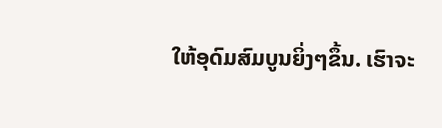ໃຫ້ອຸດົມສົມບູນຍິ່ງໆຂຶ້ນ. ເຮົາຈະ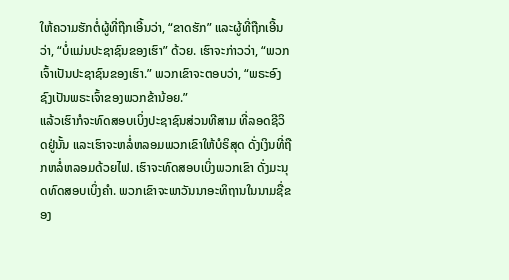ໃຫ້ຄວາມຮັກຕໍ່ຜູ້ທີ່ຖືກເອີ້ນວ່າ, “ຂາດຮັກ” ແລະຜູ້ທີ່ຖືກເອີ້ນວ່າ, “ບໍ່ແມ່ນປະຊາຊົນຂອງເຮົາ” ດ້ວຍ. ເຮົາຈະກ່າວວ່າ, “ພວກເຈົ້າເປັນປະຊາຊົນຂອງເຮົາ.” ພວກເຂົາຈະຕອບວ່າ, “ພຣະອົງຊົງເປັນພຣະເຈົ້າຂອງພວກຂ້ານ້ອຍ.”
ແລ້ວເຮົາກໍຈະທົດສອບເບິ່ງປະຊາຊົນສ່ວນທີສາມ ທີ່ລອດຊີວິດຢູ່ນັ້ນ ແລະເຮົາຈະຫລໍ່ຫລອມພວກເຂົາໃຫ້ບໍຣິສຸດ ດັ່ງເງິນທີ່ຖືກຫລໍ່ຫລອມດ້ວຍໄຟ. ເຮົາຈະທົດສອບເບິ່ງພວກເຂົາ ດັ່ງມະນຸດທົດສອບເບິ່ງຄຳ. ພວກເຂົາຈະພາວັນນາອະທິຖານໃນນາມຊື່ຂອງ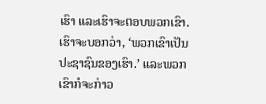ເຮົາ ແລະເຮົາຈະຕອບພວກເຂົາ. ເຮົາຈະບອກວ່າ, ‘ພວກເຂົາເປັນປະຊາຊົນຂອງເຮົາ.’ ແລະພວກເຂົາກໍຈະກ່າວ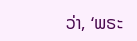ວ່າ, ‘ພຣະ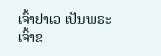ເຈົ້າຢາເວ ເປັນພຣະເຈົ້າຂ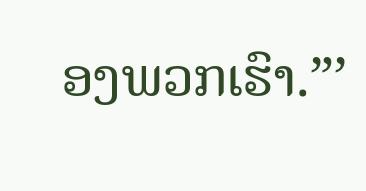ອງພວກເຮົາ.”’